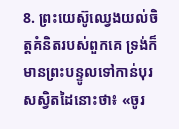8. ព្រះយេស៊ូឈ្វេងយល់ចិត្តគំនិតរបស់ពួកគេ ទ្រង់ក៏មានព្រះបន្ទូលទៅកាន់បុរសស្វិតដៃនោះថា៖ «ចូរ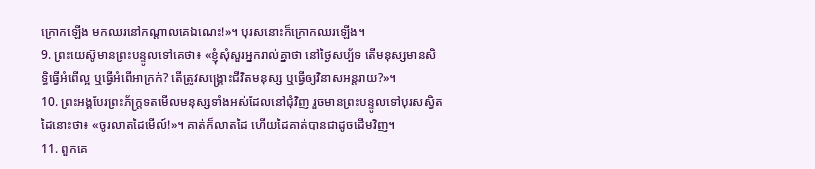ក្រោកឡើង មកឈរនៅកណ្ដាលគេឯណេះ!»។ បុរសនោះក៏ក្រោកឈរឡើង។
9. ព្រះយេស៊ូមានព្រះបន្ទូលទៅគេថា៖ «ខ្ញុំសុំសួរអ្នករាល់គ្នាថា នៅថ្ងៃសប្ប័ទ តើមនុស្សមានសិទ្ធិធ្វើអំពើល្អ ឬធ្វើអំពើអាក្រក់? តើត្រូវសង្គ្រោះជីវិតមនុស្ស ឬធ្វើឲ្យវិនាសអន្តរាយ?»។
10. ព្រះអង្គបែរព្រះភ័ក្ត្រទតមើលមនុស្សទាំងអស់ដែលនៅជុំវិញ រួចមានព្រះបន្ទូលទៅបុរសស្វិតដៃនោះថា៖ «ចូរលាតដៃមើល៍!»។ គាត់ក៏លាតដៃ ហើយដៃគាត់បានជាដូចដើមវិញ។
11. ពួកគេ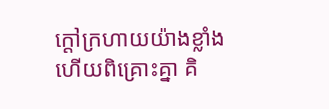ក្ដៅក្រហាយយ៉ាងខ្លាំង ហើយពិគ្រោះគ្នា គិ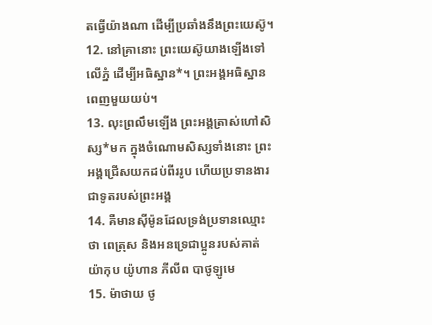តធ្វើយ៉ាងណា ដើម្បីប្រឆាំងនឹងព្រះយេស៊ូ។
12. នៅគ្រានោះ ព្រះយេស៊ូយាងឡើងទៅលើភ្នំ ដើម្បីអធិស្ឋាន*។ ព្រះអង្គអធិស្ឋានពេញមួយយប់។
13. លុះព្រលឹមឡើង ព្រះអង្គត្រាស់ហៅសិស្ស*មក ក្នុងចំណោមសិស្សទាំងនោះ ព្រះអង្គជ្រើសយកដប់ពីររូប ហើយប្រទានងារជាទូតរបស់ព្រះអង្គ
14. គឺមានស៊ីម៉ូនដែលទ្រង់ប្រទានឈ្មោះថា ពេត្រុស និងអនទ្រេជាប្អូនរបស់គាត់ យ៉ាកុប យ៉ូហាន ភីលីព បាថូឡូមេ
15. ម៉ាថាយ ថូ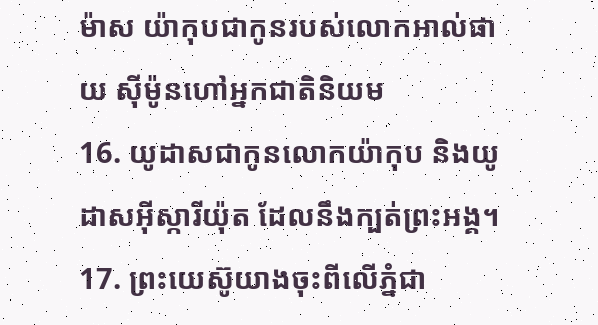ម៉ាស យ៉ាកុបជាកូនរបស់លោកអាល់ផាយ ស៊ីម៉ូនហៅអ្នកជាតិនិយម
16. យូដាសជាកូនលោកយ៉ាកុប និងយូដាសអ៊ីស្ការីយ៉ុត ដែលនឹងក្បត់ព្រះអង្គ។
17. ព្រះយេស៊ូយាងចុះពីលើភ្នំជា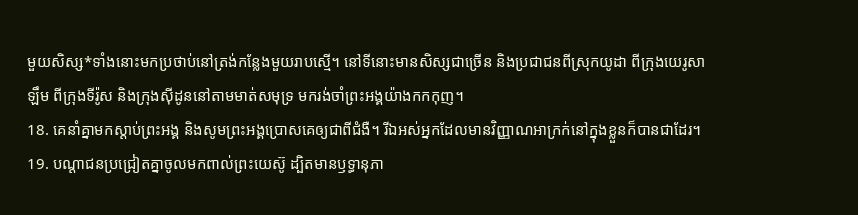មួយសិស្ស*ទាំងនោះមកប្រថាប់នៅត្រង់កន្លែងមួយរាបស្មើ។ នៅទីនោះមានសិស្សជាច្រើន និងប្រជាជនពីស្រុកយូដា ពីក្រុងយេរូសាឡឹម ពីក្រុងទីរ៉ូស និងក្រុងស៊ីដូននៅតាមមាត់សមុទ្រ មករង់ចាំព្រះអង្គយ៉ាងកកកុញ។
18. គេនាំគ្នាមកស្ដាប់ព្រះអង្គ និងសូមព្រះអង្គប្រោសគេឲ្យជាពីជំងឺ។ រីឯអស់អ្នកដែលមានវិញ្ញាណអាក្រក់នៅក្នុងខ្លួនក៏បានជាដែរ។
19. បណ្ដាជនប្រជ្រៀតគ្នាចូលមកពាល់ព្រះយេស៊ូ ដ្បិតមានឫទ្ធានុភា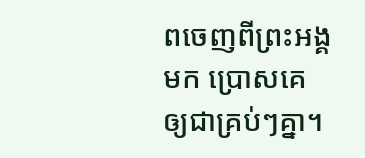ពចេញពីព្រះអង្គមក ប្រោសគេឲ្យជាគ្រប់ៗគ្នា។